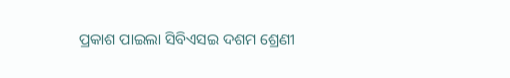ପ୍ରକାଶ ପାଇଲା ସିବିଏସଇ ଦଶମ ଶ୍ରେଣୀ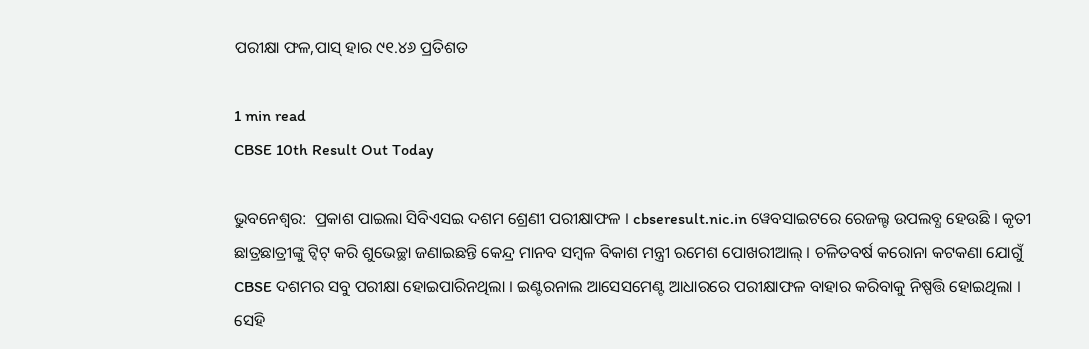ପରୀକ୍ଷା ଫଳ,ପାସ୍ ହାର ୯୧.୪୬ ପ୍ରତିଶତ

1 min read
CBSE 10th Result Out Today

ଭୁବନେଶ୍ୱର:  ପ୍ରକାଶ ପାଇଲା ସିବିଏସଇ ଦଶମ ଶ୍ରେଣୀ ପରୀକ୍ଷାଫଳ । cbseresult.nic.in ୱେବସାଇଟରେ ରେଜଲ୍ଟ ଉପଲବ୍ଧ ହେଉଛି । କୃତୀ ଛାତ୍ରଛାତ୍ରୀଙ୍କୁ ଟ୍ବିଟ୍ କରି ଶୁଭେଚ୍ଛା ଜଣାଇଛନ୍ତି କେନ୍ଦ୍ର ମାନବ ସମ୍ବଳ ବିକାଶ ମନ୍ତ୍ରୀ ରମେଶ ପୋଖରୀଆଲ୍ । ଚଳିତବର୍ଷ କରୋନା କଟକଣା ଯୋଗୁଁ  CBSE ଦଶମର ସବୁ ପରୀକ୍ଷା ହୋଇପାରିନଥିଲା । ଇଣ୍ଟରନାଲ ଆସେସମେଣ୍ଟ ଆଧାରରେ ପରୀକ୍ଷାଫଳ ବାହାର କରିବାକୁ ନିଷ୍ପତ୍ତି ହୋଇଥିଲା । ସେହି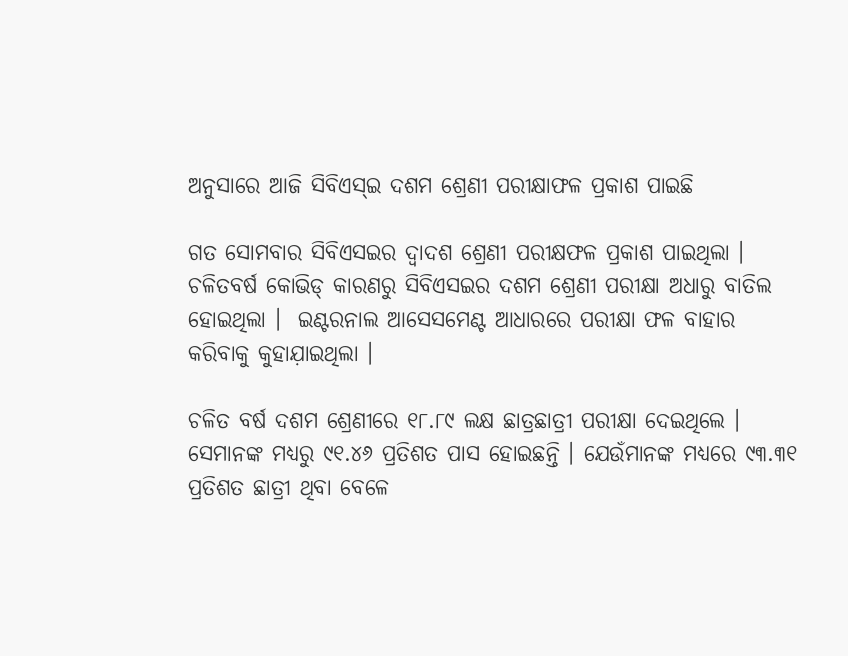ଅନୁସାରେ ଆଜି ସିବିଏସ୍‌ଇ ଦଶମ ଶ୍ରେଣୀ ପରୀକ୍ଷାଫଳ ପ୍ରକାଶ ପାଇଛି

ଗତ ସୋମବାର ସିବିଏସଇର ଦ୍ୱାଦଶ ଶ୍ରେଣୀ ପରୀକ୍ଷଫଳ ପ୍ରକାଶ ପାଇଥିଲା । ଚଳିତବର୍ଷ କୋଭିଡ୍ କାରଣରୁ ସିବିଏସଇର ଦଶମ ଶ୍ରେଣୀ ପରୀକ୍ଷା ଅଧାରୁ ବାତିଲ ହୋଇଥିଲା ।  ଇଣ୍ଟରନାଲ ଆସେସମେଣ୍ଟ ଆଧାରରେ ପରୀକ୍ଷା ଫଳ ବାହାର କରିବାକୁ କୁହାଯ଼ାଇଥିଲା ।

ଚଳିତ ବର୍ଷ ଦଶମ ଶ୍ରେଣୀରେ ୧୮.୮୯ ଲକ୍ଷ ଛାତ୍ରଛାତ୍ରୀ ପରୀକ୍ଷା ଦେଇଥିଲେ । ସେମାନଙ୍କ ମଧ୍ୟରୁ ୯୧.୪୬ ପ୍ରତିଶତ ପାସ ହୋଇଛନ୍ତି । ଯେଉଁମାନଙ୍କ ମଧ୍ୟରେ ୯୩.୩୧ ପ୍ରତିଶତ ଛାତ୍ରୀ ଥିବା ବେଳେ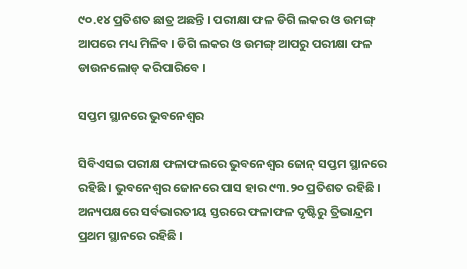୯୦.୧୪ ପ୍ରତିଶତ ଛାତ୍ର ଅଛନ୍ତି । ପରୀକ୍ଷା ଫଳ ଡିଗି ଲକର ଓ ଉମଙ୍ଗ୍ ଆପରେ ମଧ୍ୟ ମିଳିବ । ଡିଗି ଲକର ଓ ଉମଙ୍ଗ୍ ଆପରୁ ପରୀକ୍ଷା ଫଳ ଡାଉନଲୋଡ୍ କରିପାରିବେ ।

ସପ୍ତମ ସ୍ଥାନରେ ଭୁବନେଶ୍ୱର

ସିବିଏସଇ ପରୀକ୍ଷ ଫଳାଫଲରେ ଭୁବନେଶ୍ୱର ଜୋନ୍ ସପ୍ତମ ସ୍ଥାନରେ ରହିଛି । ଭୁବନେଶ୍ୱର ଜୋନରେ ପାସ ହାର ୯୩.୨୦ ପ୍ରତିଶତ ରହିଛି । ଅନ୍ୟପକ୍ଷରେ ସର୍ବଭାରତୀୟ ସ୍ତରରେ ଫଳାଫଳ ଦୃଷ୍ଟିରୁ ତ୍ରିଭାନ୍ଦ୍ରମ ପ୍ରଥମ ସ୍ଥାନରେ ରହିଛି ।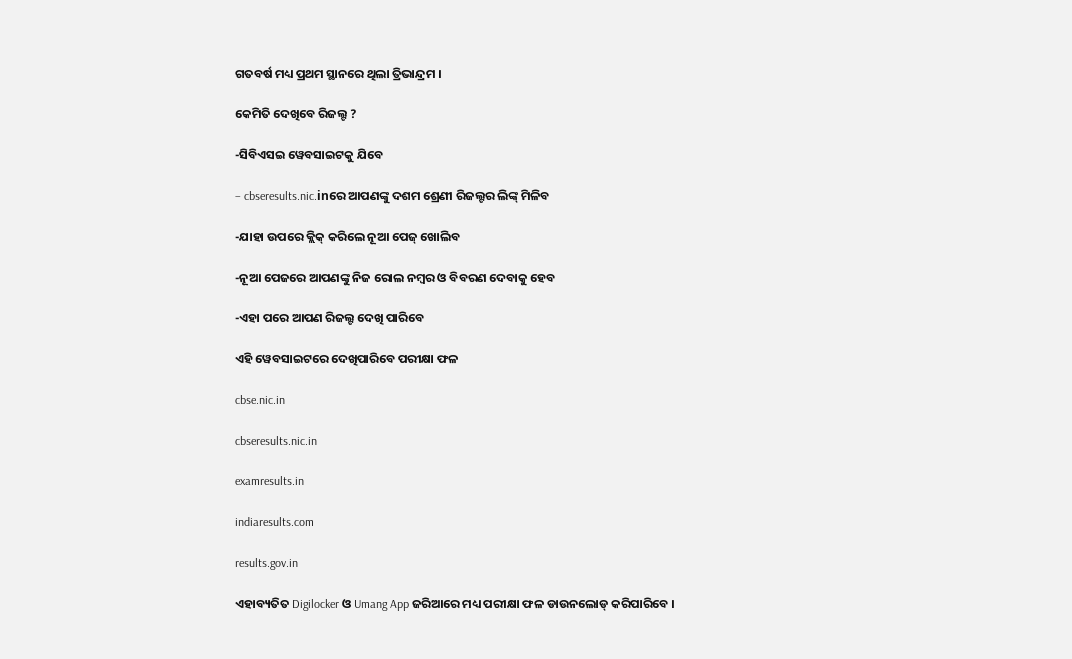ଗତବର୍ଷ ମଧ୍ୟ ପ୍ରଥମ ସ୍ଥାନରେ ଥିଲା ତ୍ରିଭାନ୍ଦ୍ରମ ।

କେମିତି ଦେଖିବେ ରିଜଲ୍ଟ ?

-ସିବିଏସଇ ୱେବସାଇଟକୁ ଯିବେ

– cbseresults.nic.inରେ ଆପଣଙ୍କୁ ଦଶମ ଶ୍ରେଣୀ ରିଜଲ୍ଟର ଲିଙ୍କ୍ ମିଳିବ

-ଯାହା ଉପରେ କ୍ଲିକ୍ କରିଲେ ନୂଆ ପେଜ୍ ଖୋଲିବ

-ନୂଆ ପେଜରେ ଆପଣଙ୍କୁ ନିଜ ରୋଲ ନମ୍ବର ଓ ବିବରଣ ଦେବାକୁ ହେବ

-ଏହା ପରେ ଆପଣ ରିଜଲ୍ଟ ଦେଖି ପାରିବେ

ଏହି ୱେବସାଇଟରେ ଦେଖିପାରିବେ ପରୀକ୍ଷା ଫଳ

cbse.nic.in

cbseresults.nic.in

examresults.in

indiaresults.com

results.gov.in

ଏହାବ୍ୟତିତ Digilocker ଓ Umang App ଜରିଆରେ ମଧ୍ୟ ପରୀକ୍ଷା ଫଳ ଡାଉନଲୋଡ୍ କରିପାରିବେ ।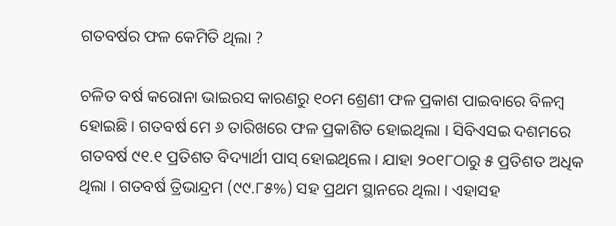ଗତବର୍ଷର ଫଳ କେମିତି ଥିଲା ?

ଚଳିତ ବର୍ଷ କରୋନା ଭାଇରସ କାରଣରୁ ୧୦ମ ଶ୍ରେଣୀ ଫଳ ପ୍ରକାଶ ପାଇବାରେ ବିଳମ୍ବ ହୋଇଛି । ଗତବର୍ଷ ମେ ୬ ତାରିଖରେ ଫଳ ପ୍ରକାଶିତ ହୋଇଥିଲା । ସିବିଏସଇ ଦଶମରେ ଗତବର୍ଷ ୯୧.୧ ପ୍ରତିଶତ ବିଦ୍ୟାର୍ଥୀ ପାସ୍ ହୋଇଥିଲେ । ଯାହା ୨୦୧୮ଠାରୁ ୫ ପ୍ରତିଶତ ଅଧିକ ଥିଲା । ଗତବର୍ଷ ତ୍ରିଭାନ୍ଦ୍ରମ (୯୯.୮୫%) ସହ ପ୍ରଥମ ସ୍ଥାନରେ ଥିଲା । ଏହାସହ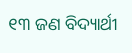୧୩ ଜଣ ବିଦ୍ୟାର୍ଥୀ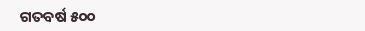ଗତବର୍ଷ ୫୦୦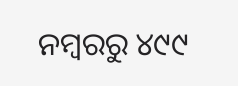ନମ୍ବରରୁ ୪୯୯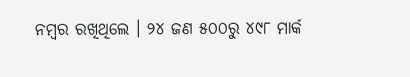ନମ୍ବର ରଖିଥିଲେ । ୨୪ ଜଣ ୫୦୦ରୁ ୪୯୮ ମାର୍କ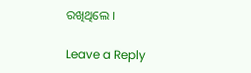ରଖିଥିଲେ ।

Leave a Reply